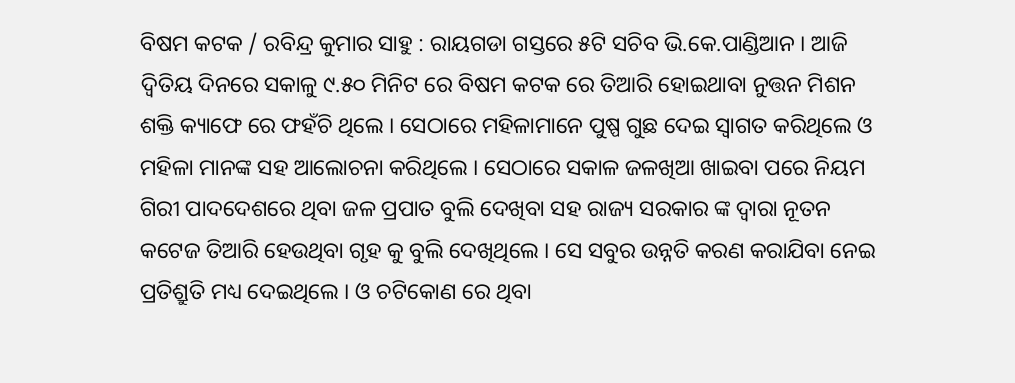ବିଷମ କଟକ / ରବିନ୍ଦ୍ର କୁମାର ସାହୁ : ରାୟଗଡା ଗସ୍ତରେ ୫ଟି ସଚିବ ଭି.କେ.ପାଣ୍ଡିଆନ । ଆଜି ଦ୍ୱିତିୟ ଦିନରେ ସକାଳୁ ୯.୫୦ ମିନିଟ ରେ ବିଷମ କଟକ ରେ ତିଆରି ହୋଇଥାବା ନୁତ୍ତନ ମିଶନ ଶକ୍ତି କ୍ୟାଫେ ରେ ଫହଁଚି ଥିଲେ । ସେଠାରେ ମହିଳାମାନେ ପୁଷ୍ପ ଗୁଛ ଦେଇ ସ୍ୱାଗତ କରିଥିଲେ ଓ ମହିଳା ମାନଙ୍କ ସହ ଆଲୋଚନା କରିଥିଲେ । ସେଠାରେ ସକାଳ ଜଳଖିଆ ଖାଇବା ପରେ ନିୟମ ଗିରୀ ପାଦଦେଶରେ ଥିବା ଜଳ ପ୍ରପାତ ବୁଲି ଦେଖିବା ସହ ରାଜ୍ୟ ସରକାର ଙ୍କ ଦ୍ଵାରା ନୂତନ କଟେଜ ତିଆରି ହେଉଥିବା ଗୃହ କୁ ବୁଲି ଦେଖିଥିଲେ । ସେ ସବୁର ଉନ୍ନତି କରଣ କରାଯିବା ନେଇ ପ୍ରତିଶ୍ରୁତି ମଧ୍ୟ ଦେଇଥିଲେ । ଓ ଚଟିକୋଣ ରେ ଥିବା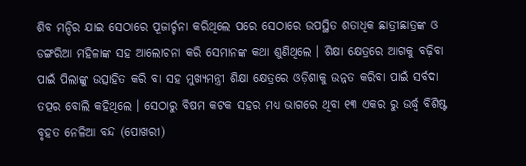ଶିବ ମନ୍ଦିର ଯାଇ ସେଠାରେ ପୂଜାର୍ଚ୍ଚନା କରିଥିଲେ ପରେ ସେଠାରେ ଉପସ୍ଥିତ ଶତାଧିକ ଛାତ୍ରୀଛାତ୍ରଙ୍କ ଓ ଡଙ୍ଗରିଆ ମହିଳାଙ୍କ ସହ ଆଲୋଚନା କରି ସେମାନଙ୍କ କଥା ଶୁଣିଥିଲେ । ଶିକ୍ଷା କ୍ଷେତ୍ରରେ ଆଗକୁ ବଢ଼ିବା ପାଇଁ ପିଲାଙ୍କୁ ଉତ୍ସାହିତ କରି ବା ସହ ମୁଖ୍ୟମନ୍ତ୍ରୀ ଶିକ୍ଷା କ୍ଷେତ୍ରରେ ଓଡ଼ିଶାକୁ ଉନ୍ନତ କରିବା ପାଇଁ ସର୍ବଦା ତତ୍ପର ବୋଲି କହିଥିଲେ । ସେଠାରୁ ବିଷମ କଟକ ସହର ମଧ୍ୟ ଭାଗରେ ଥିବା ୧୩ ଏକର ରୁ ଉର୍ଦ୍ଧ୍ବ ବିଶିଷ୍ଟ ବୃହତ ନେଳିଆ ବନ୍ଦ (ପୋଖରୀ)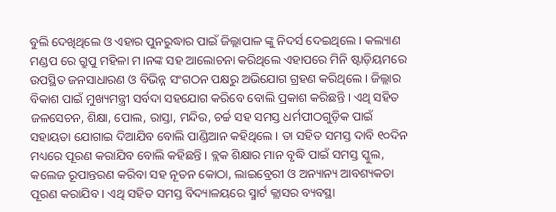ବୁଲି ଦେଖିଥିଲେ ଓ ଏହାର ପୁନରୁଦ୍ଧାର ପାଇଁ ଜିଲ୍ଲାପାଳ ଙ୍କୁ ନିଦର୍ସ ଦେଇଥିଲେ । କଲ୍ୟାଣ ମଣ୍ଡପ ରେ ଗ୍ରୁପୁ ମହିଳା ମ।ନଙ୍କ ସହ ଆଲୋଚନା କରିଥିଲେ ଏହାପରେ ମିନି ଷ୍ଟାଡ଼ିୟମରେ ଉପସ୍ଥିତ ଜନସାଧାରଣ ଓ ବିଭିନ୍ନ ସଂଗଠନ ପକ୍ଷରୁ ଅଭିଯୋଗ ଗ୍ରହଣ କରିଥିଲେ । ଜିଲ୍ଲାର ବିକାଶ ପାଇଁ ମୁଖ୍ୟମନ୍ତ୍ରୀ ସର୍ବଦା ସହଯୋଗ କରିବେ ବୋଲି ପ୍ରକାଶ କରିଛନ୍ତି । ଏଥି ସହିତ ଜଳସେଚନ, ଶିକ୍ଷା, ପୋଲ, ରାସ୍ତା, ମନ୍ଦିର, ଚର୍ଚ୍ଚ ସହ ସମସ୍ତ ଧର୍ମପୀଠଗୁଡ଼ିକ ପାଇଁ ସହାୟତା ଯୋଗାଇ ଦିଆଯିବ ବୋଲି ପାଣ୍ଡିଆନ କହିଥିଲେ । ତା ସହିତ ସମସ୍ତ ଦାବି ୧୦ଦିନ ମଧ୍ୟରେ ପୂରଣ କରାଯିବ ବୋଲି କହିଛନ୍ତି । ବ୍ଲକ ଶିକ୍ଷାର ମାନ ବୃଦ୍ଧି ପାଇଁ ସମସ୍ତ ସ୍କୁଲ, କଲେଜ ରୂପାନ୍ତରଣ କରିବା ସହ ନୂତନ କୋଠା, ଲାଇବ୍ରେରୀ ଓ ଅନ୍ୟାନ୍ୟ ଆବଶ୍ୟକତା ପୂରଣ କରାଯିବ । ଏଥି ସହିତ ସମସ୍ତ ବିଦ୍ୟାଳୟରେ ସ୍ମାର୍ଟ କ୍ଲାସର ବ୍ୟବସ୍ଥା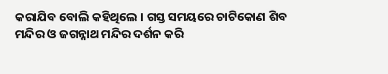କରାଯିବ ବୋଲି କହିଥିଲେ । ଗସ୍ତ ସମୟରେ ଚାଟିକୋଣ ଶିବ ମନ୍ଦିର ଓ ଜଗନ୍ନାଥ ମନ୍ଦିର ଦର୍ଶନ କରି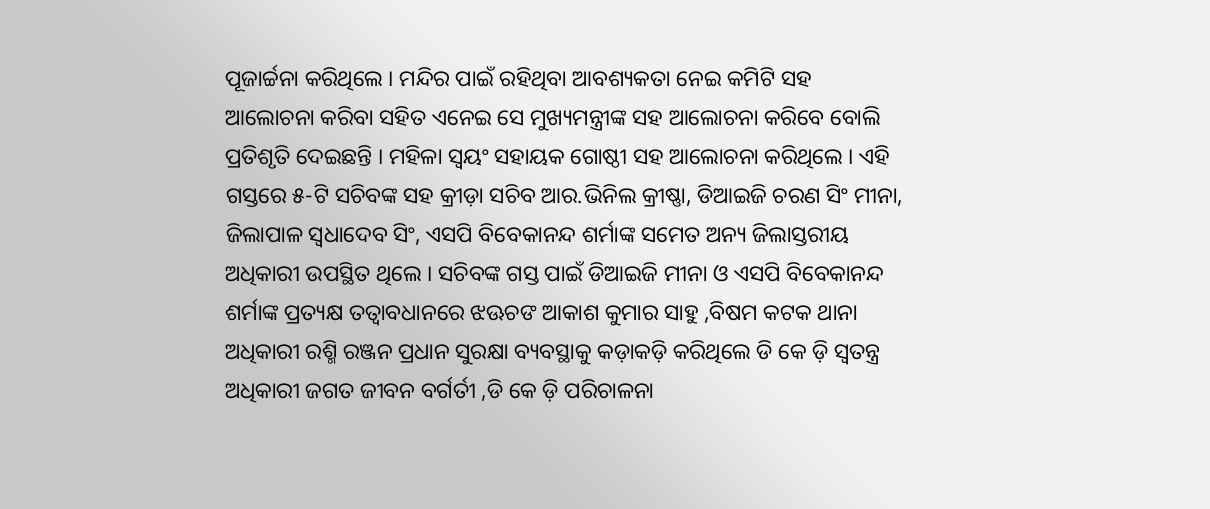ପୂଜାର୍ଚ୍ଚନା କରିଥିଲେ । ମନ୍ଦିର ପାଇଁ ରହିଥିବା ଆବଶ୍ୟକତା ନେଇ କମିଟି ସହ ଆଲୋଚନା କରିବା ସହିତ ଏନେଇ ସେ ମୁଖ୍ୟମନ୍ତ୍ରୀଙ୍କ ସହ ଆଲୋଚନା କରିବେ ବୋଲି ପ୍ରତିଶୃତି ଦେଇଛନ୍ତି । ମହିଳା ସ୍ୱୟଂ ସହାୟକ ଗୋଷ୍ଠୀ ସହ ଆଲୋଚନା କରିଥିଲେ । ଏହି ଗସ୍ତରେ ୫-ଟି ସଚିବଙ୍କ ସହ କ୍ରୀଡ଼ା ସଚିବ ଆର.ଭିନିଲ କ୍ରୀଷ୍ଣା, ଡିଆଇଜି ଚରଣ ସିଂ ମୀନା, ଜିଲାପାଳ ସ୍ୱଧାଦେବ ସିଂ, ଏସପି ବିବେକାନନ୍ଦ ଶର୍ମାଙ୍କ ସମେତ ଅନ୍ୟ ଜିଲାସ୍ତରୀୟ ଅଧିକାରୀ ଉପସ୍ଥିତ ଥିଲେ । ସଚିବଙ୍କ ଗସ୍ତ ପାଇଁ ଡିଆଇଜି ମୀନା ଓ ଏସପି ବିବେକାନନ୍ଦ ଶର୍ମାଙ୍କ ପ୍ରତ୍ୟକ୍ଷ ତତ୍ୱାବଧାନରେ ଝଊଚଙ ଆକାଶ କୁମାର ସାହୁ ,ବିଷମ କଟକ ଥାନା ଅଧିକାରୀ ରଶ୍ମି ରଞ୍ଜନ ପ୍ରଧାନ ସୁରକ୍ଷା ବ୍ୟବସ୍ଥାକୁ କଡ଼ାକଡ଼ି କରିଥିଲେ ଡି କେ ଡ଼ି ସ୍ୱତନ୍ତ୍ର ଅଧିକାରୀ ଜଗତ ଜୀବନ ବର୍ଗର୍ତୀ ,ଡି କେ ଡ଼ି ପରିଚାଳନା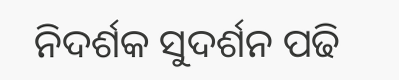ନିଦର୍ଶକ ସୁଦର୍ଶନ ପଢି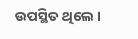ଉପସ୍ଥିତ ଥିଲେ ।